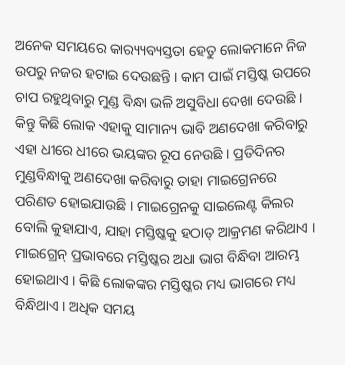ଅନେକ ସମୟରେ କାର‌୍ୟ୍ୟବ୍ୟସ୍ତତା ହେତୁ ଲୋକମାନେ ନିଜ ଉପରୁ ନଜର ହଟାଇ ଦେଉଛନ୍ତି । କାମ ପାଇଁ ମସ୍ତିଷ୍କ ଉପରେ ଚାପ ରହୁଥିବାରୁ ମୁଣ୍ଡ ବିନ୍ଧା ଭଳି ଅସୁବିଧା ଦେଖା ଦେଉଛି । କିନ୍ତୁ କିଛି ଲୋକ ଏହାକୁ ସାମାନ୍ୟ ଭାବି ଅଣଦେଖା କରିବାରୁ ଏହା ଧୀରେ ଧୀରେ ଭୟଙ୍କର ରୂପ ନେଉଛି । ପ୍ରତିଦିନର ମୁଣ୍ଡବିନ୍ଧାକୁ ଅଣଦେଖା କରିବାରୁ ତାହା ମାଇଗ୍ରେନରେ ପରିଣତ ହୋଇଯାଉଛି । ମାଇଗ୍ରେନକୁ ସାଇଲେଣ୍ଟ କିଲର ବୋଲି କୁହାଯାଏ, ଯାହା ମସ୍ତିଷ୍କକୁ ହଠାତ୍ ଆକ୍ରମଣ କରିଥାଏ । ମାଇଗ୍ରେନ୍ ପ୍ରଭାବରେ ମସ୍ତିଷ୍କର ଅଧା ଭାଗ ବିନ୍ଧିବା ଆରମ୍ଭ ହୋଇଥାଏ । କିଛି ଲୋକଙ୍କର ମସ୍ତିଷ୍କର ମଧ୍ୟ ଭାଗରେ ମଧ୍ୟ ବିନ୍ଧିଥାଏ । ଅଧିକ ସମୟ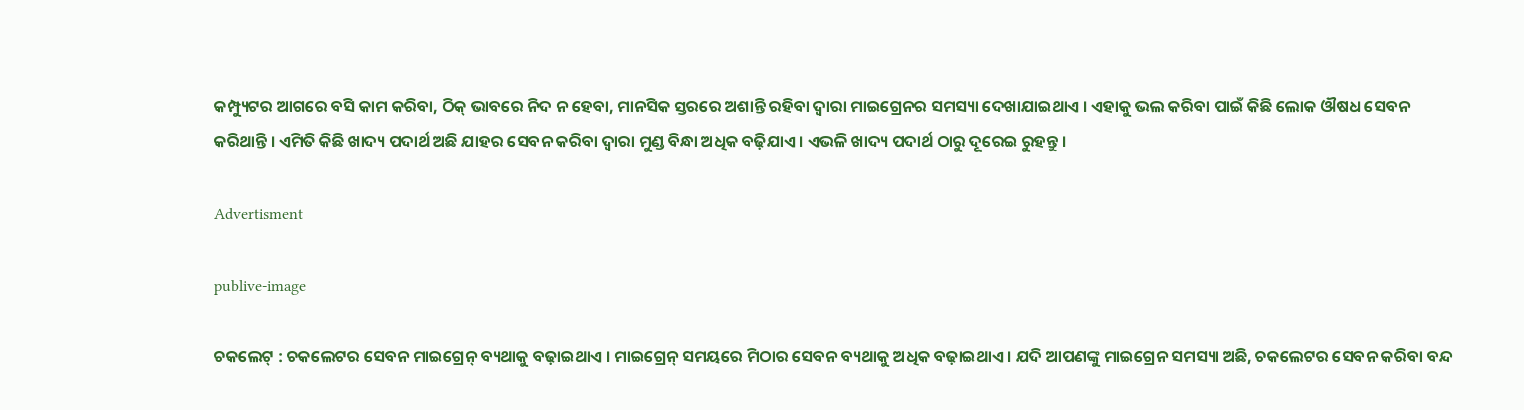କମ୍ପ୍ୟୁଟର ଆଗରେ ବସି କାମ କରିବା, ଠିକ୍ ଭାବରେ ନିଦ ନ ହେବା, ମାନସିକ ସ୍ତରରେ ଅଶାନ୍ତି ରହିବା ଦ୍ୱାରା ମାଇଗ୍ରେନର ସମସ୍ୟା ଦେଖାଯାଇଥାଏ । ଏହାକୁ ଭଲ କରିବା ପାଇଁ କିଛି ଲୋକ ଔଷଧ ସେବନ କରିଥାନ୍ତି । ଏମିତି କିଛି ଖାଦ୍ୟ ପଦାର୍ଥ ଅଛି ଯାହର ସେବନ କରିବା ଦ୍ୱାରା ମୁଣ୍ଡ ବିନ୍ଧା ଅଧିକ ବଢ଼ିଯାଏ । ଏଭଳି ଖାଦ୍ୟ ପଦାର୍ଥ ଠାରୁ ଦୂରେଇ ରୁହନ୍ତୁ ।

Advertisment

publive-image

ଚକଲେଟ୍ : ଚକଲେଟର ସେବନ ମାଇଗ୍ରେନ୍ ବ୍ୟଥାକୁ ବଢ଼ାଇଥାଏ । ମାଇଗ୍ରେନ୍ ସମୟରେ ମିଠାର ସେବନ ବ୍ୟଥାକୁ ଅଧିକ ବଢ଼ାଇଥାଏ । ଯଦି ଆପଣଙ୍କୁ ମାଇଗ୍ରେନ ସମସ୍ୟା ଅଛି, ଚକଲେଟର ସେବନ କରିବା ବନ୍ଦ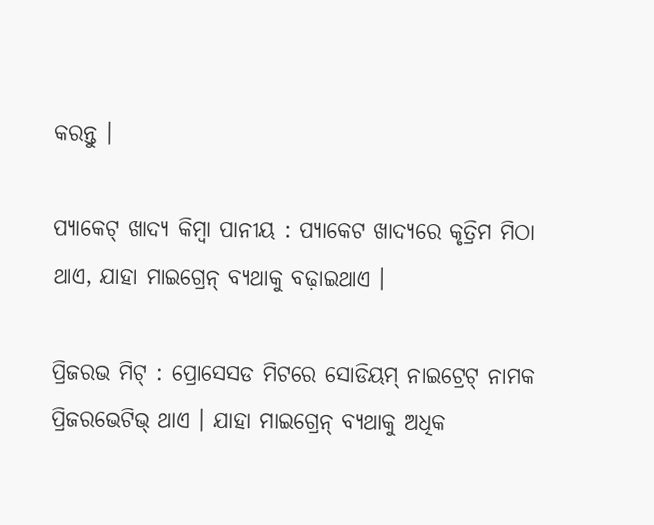କରନ୍ତୁ ।

ପ୍ୟାକେଟ୍ ଖାଦ୍ୟ କିମ୍ବା ପାନୀୟ : ପ୍ୟାକେଟ ଖାଦ୍ୟରେ କୃତ୍ରିମ ମିଠା ଥାଏ, ଯାହା ମାଇଗ୍ରେନ୍ ବ୍ୟଥାକୁ ବଢ଼ାଇଥାଏ ।

ପ୍ରିଜରଭ ମିଟ୍ : ପ୍ରୋସେସଡ ମିଟରେ ସୋଡିୟମ୍ ନାଇଟ୍ରେଟ୍ ନାମକ ପ୍ରିଜରଭେଟିଭ୍ ଥାଏ । ଯାହା ମାଇଗ୍ରେନ୍ ବ୍ୟଥାକୁ ଅଧିକ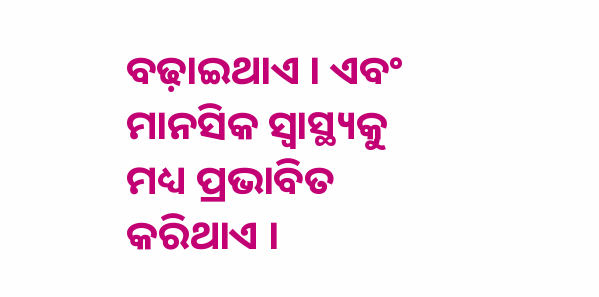ବଢ଼ାଇଥାଏ । ଏବଂ ମାନସିକ ସ୍ୱାସ୍ଥ୍ୟକୁ ମଧ୍ୟ ପ୍ରଭାବିତ କରିଥାଏ ।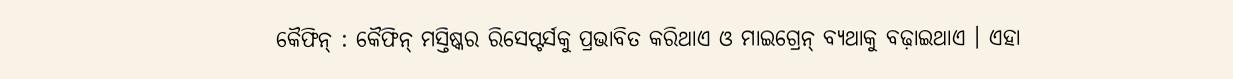କୈଫିନ୍ : କୈଫିନ୍ ମସ୍ତିଷ୍କର ରିସେପ୍ଟର୍ସକୁ ପ୍ରଭାବିତ କରିଥାଏ ଓ ମାଇଗ୍ରେନ୍ ବ୍ୟଥାକୁ ବଢ଼ାଇଥାଏ । ଏହା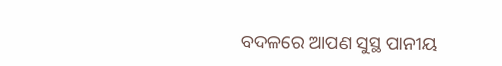ବଦଳରେ ଆପଣ ସୁସ୍ଥ ପାନୀୟ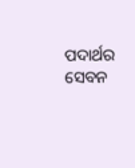ପଦାର୍ଥର ସେବନ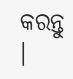କରନ୍ତୁ ।